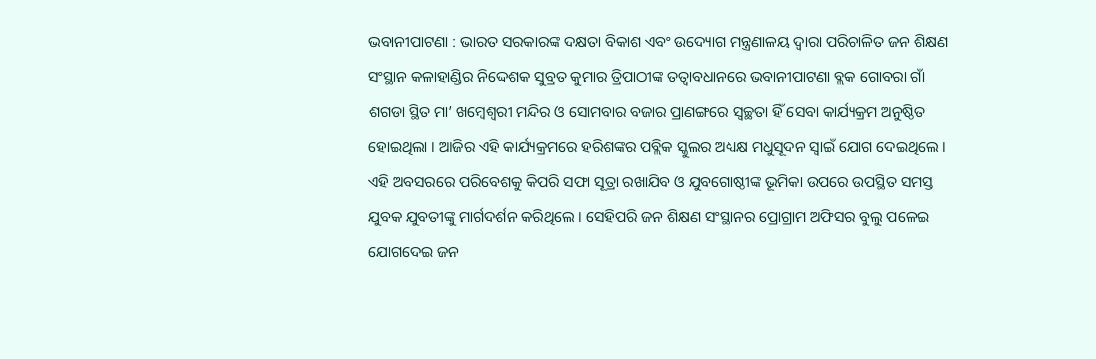ଭବାନୀପାଟଣା : ଭାରତ ସରକାରଙ୍କ ଦକ୍ଷତା ବିକାଶ ଏବଂ ଉଦ୍ୟୋଗ ମନ୍ତ୍ରଣାଳୟ ଦ୍ୱାରା ପରିଚାଳିତ ଜନ ଶିକ୍ଷଣ ସଂସ୍ଥାନ କଳାହାଣ୍ଡିର ନିଦ୍ଦେଶକ ସୁବ୍ରତ କୁମାର ତ୍ରିପାଠୀଙ୍କ ତତ୍ୱାବଧାନରେ ଭବାନୀପାଟଣା ବ୍ଲକ ଗୋବରା ଗାଁ ଶଗଡା ସ୍ଥିତ ମା’ ଖମ୍ବେଶ୍ୱରୀ ମନ୍ଦିର ଓ ସୋମବାର ବଜାର ପ୍ରାଣଙ୍ଗରେ ସ୍ୱଚ୍ଛତା ହିଁ ସେବା କାର୍ଯ୍ୟକ୍ରମ ଅନୁଷ୍ଠିତ ହୋଇଥିଲା । ଆଜିର ଏହି କାର୍ଯ୍ୟକ୍ରମରେ ହରିଶଙ୍କର ପବ୍ଲିକ ସ୍କୁଲର ଅଧ୍ୟକ୍ଷ ମଧୁସୂଦନ ସ୍ୱାଇଁ ଯୋଗ ଦେଇଥିଲେ । ଏହି ଅବସରରେ ପରିବେଶକୁ କିପରି ସଫା ସୂତ୍ରା ରଖାଯିବ ଓ ଯୁବଗୋଷ୍ଠୀଙ୍କ ଭୂମିକା ଉପରେ ଉପସ୍ଥିତ ସମସ୍ତ ଯୁବକ ଯୁବତୀଙ୍କୁ ମାର୍ଗଦର୍ଶନ କରିଥିଲେ । ସେହିପରି ଜନ ଶିକ୍ଷଣ ସଂସ୍ଥାନର ପ୍ରୋଗ୍ରାମ ଅଫିସର ବୁଲୁ ପଳେଇ ଯୋଗଦେଇ ଜନ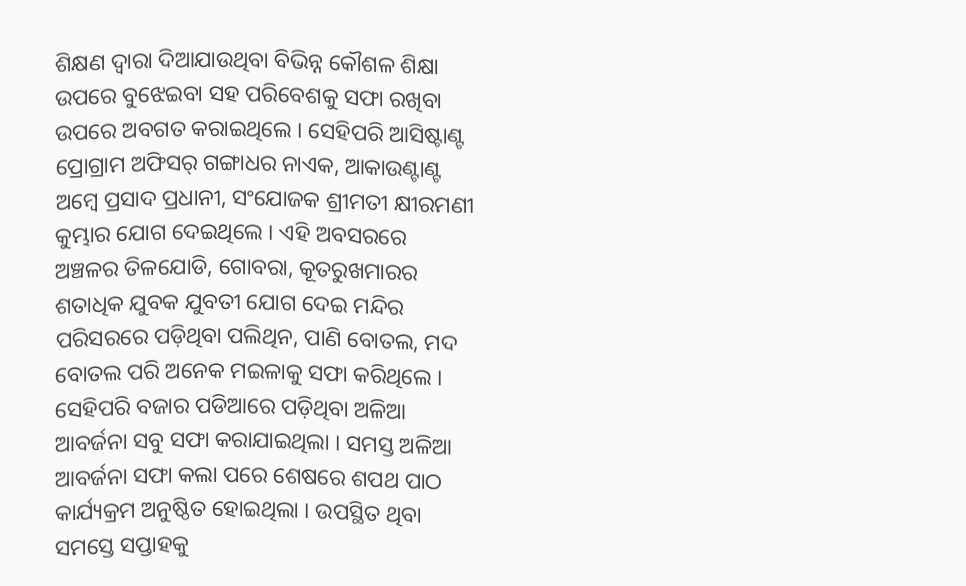ଶିକ୍ଷଣ ଦ୍ୱାରା ଦିଆଯାଉଥିବା ବିଭିନ୍ନ କୌଶଳ ଶିକ୍ଷା ଉପରେ ବୁଝେଇବା ସହ ପରିବେଶକୁ ସଫା ରଖିବା ଉପରେ ଅବଗତ କରାଇଥିଲେ । ସେହିପରି ଆସିଷ୍ଟାଣ୍ଟ ପ୍ରୋଗ୍ରାମ ଅଫିସର୍ ଗଙ୍ଗାଧର ନାଏକ, ଆକାଉଣ୍ଟାଣ୍ଟ ଅମ୍ବେ ପ୍ରସାଦ ପ୍ରଧାନୀ, ସଂଯୋଜକ ଶ୍ରୀମତୀ କ୍ଷୀରମଣୀ କୁମ୍ଭାର ଯୋଗ ଦେଇଥିଲେ । ଏହି ଅବସରରେ ଅଞ୍ଚଳର ତିଳଯୋଡି, ଗୋବରା, କୂତରୁଖମାରର ଶତାଧିକ ଯୁବକ ଯୁବତୀ ଯୋଗ ଦେଇ ମନ୍ଦିର ପରିସରରେ ପଡ଼ିଥିବା ପଲିଥିନ, ପାଣି ବୋତଲ, ମଦ ବୋତଲ ପରି ଅନେକ ମଇଳାକୁ ସଫା କରିଥିଲେ । ସେହିପରି ବଜାର ପଡିଆରେ ପଡ଼ିଥିବା ଅଳିଆ ଆବର୍ଜନା ସବୁ ସଫା କରାଯାଇଥିଲା । ସମସ୍ତ ଅଳିଆ ଆବର୍ଜନା ସଫା କଲା ପରେ ଶେଷରେ ଶପଥ ପାଠ କାର୍ଯ୍ୟକ୍ରମ ଅନୁଷ୍ଠିତ ହୋଇଥିଲା । ଉପସ୍ଥିତ ଥିବା ସମସ୍ତେ ସପ୍ତାହକୁ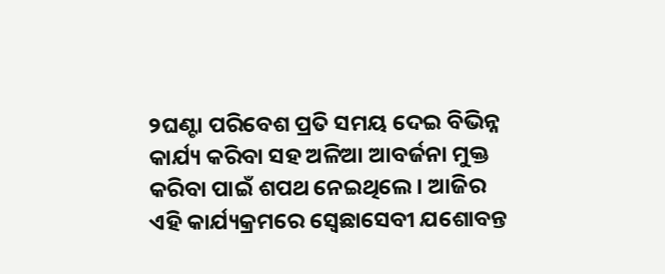୨ଘଣ୍ଟା ପରିବେଶ ପ୍ରତି ସମୟ ଦେଇ ବିଭିନ୍ନ କାର୍ଯ୍ୟ କରିବା ସହ ଅଳିଆ ଆବର୍ଜନା ମୁକ୍ତ କରିବା ପାଇଁ ଶପଥ ନେଇଥିଲେ । ଆଜିର ଏହି କାର୍ଯ୍ୟକ୍ରମରେ ସ୍ୱେଛାସେବୀ ଯଶୋବନ୍ତ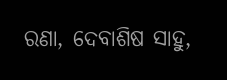ରଣା, ଦେବାଶିଷ ସାହୁ,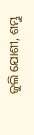ଜୁଲି ଯୋଶୀ, ଶମ୍ଭୁ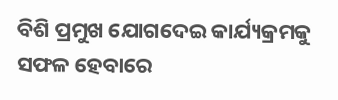ବିଶି ପ୍ରମୁଖ ଯୋଗଦେଇ କାର୍ଯ୍ୟକ୍ରମକୁ ସଫଳ ହେବାରେ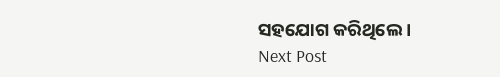ସହଯୋଗ କରିଥିଲେ ।
Next Post